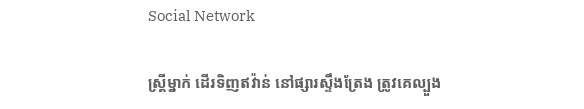Social Network

ស្ត្រីម្នាក់ ដើរទិញឥវ៉ាន់ នៅផ្សារស្ទឹងត្រែង ត្រូវគេល្បួង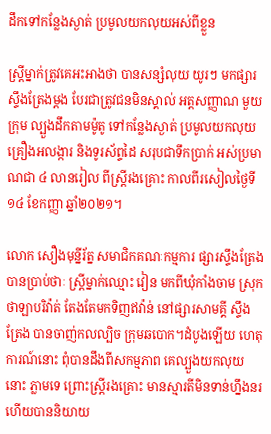ដឹកទៅកន្លែងស្ងាត់ ប្រមូលយកលុយអស់ពីខ្លួន

ស្ត្រីម្នាក់ត្រូវគេអះអាងថា បានសន្សំលុយ យូរៗ មកផ្សារស្ទឹងត្រែងម្តង បែរជាត្រូវជនមិនស្គាល់ អត្តសញ្ញាណ មួយក្រុម ល្បួងដឹកតាមម៉ូតូ ទៅកន្លែងស្ងាត់ ប្រមូលយកលុយ គ្រឿងអលង្ការ និងទូរស័ព្ទដៃ សរុបជាទឹកប្រាក់ អស់ប្រមាណជា ៤ លានរៀល ពីស្ត្រីរងគ្រោះ កាលពីរសៀលថ្ងៃទី១៤ ខែកញ្ញា ឆ្នាំ២០២១។

លោក សឿងមុន្នីរ័ត្ន សមាជិកគណៈកម្មការ ផ្សារស្ទឹងត្រែង បានប្រាប់ថាៈ ស្ត្រីម្នាក់ឈ្មោះ វៀន មកពីឃុំកាំងចាម ស្រុកថាឡាបរិវ៉ាត់ តែងតែមកទិញឥវ៉ាន់ នៅផ្សារសាមគ្គី ស្ទឹងត្រែង បានចាញ់កលល្បិច ក្រុមឆបោក។ដំបូងឡើយ ហេតុការណ៍នោះ ពុំបានដឹងពីសកម្មភាព គេល្បួងយកលុយនោះ ភ្លាមទេ ព្រោះស្ត្រីរងគ្រោះ មានស្មារតីមិនទាន់ហ្នឹងនរ ហើយបាននិយាយ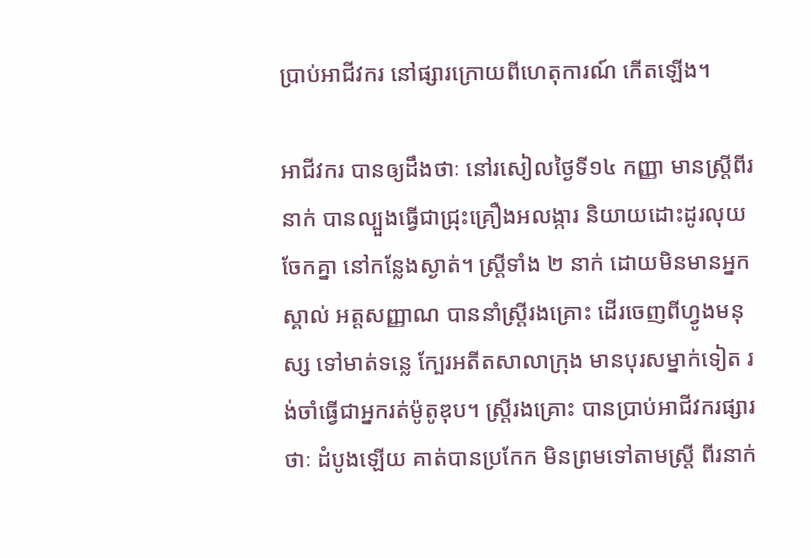ប្រាប់អាជីវករ នៅផ្សារក្រោយពីហេតុការណ៍ កើតឡើង។

អាជីវករ បានឲ្យដឹងថាៈ នៅរសៀលថ្ងៃទី១៤ កញ្ញា មានស្ត្រីពីរនាក់ បានល្បួងធ្វើជាជ្រុះគ្រឿងអលង្ការ និយាយដោះដូរលុយ ចែកគ្នា នៅកន្លែងស្ងាត់។ ស្ត្រីទាំង ២ នាក់ ដោយមិនមានអ្នកស្គាល់ អត្តសញ្ញាណ បាននាំស្ត្រីរងគ្រោះ ដើរចេញពីហ្វូងមនុស្ស ទៅមាត់ទន្លេ ក្បែរអតីតសាលាក្រុង មានបុរសម្នាក់ទៀត រង់ចាំធ្វើជាអ្នករត់ម៉ូតូឌុប។ ស្ត្រីរងគ្រោះ បានប្រាប់អាជីវករផ្សារថាៈ ដំបូងឡើយ គាត់បានប្រកែក មិនព្រមទៅតាមស្ត្រី ពីរនាក់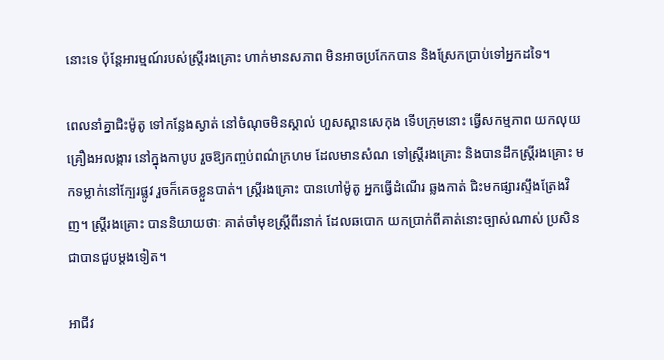នោះទេ ប៉ុន្តែអារម្មណ៍របស់ស្ត្រីរងគ្រោះ ហាក់មានសភាព មិនអាចប្រកែកបាន និងស្រែកប្រាប់ទៅអ្នកដទៃ។

ពេលនាំគ្នាជិះម៉ូតូ ទៅកន្លែងស្ងាត់ នៅចំណុចមិនស្គាល់ ហួសស្ពានសេកុង ទើបក្រុមនោះ ធ្វើសកម្មភាព យកលុយ គ្រឿងអលង្ការ នៅក្នុងកាបូប រួចឱ្យកញ្ចប់ពណ៌ក្រហម ដែលមានសំណ ទៅស្ត្រីរងគ្រោះ និងបានដឹកស្ត្រីរងគ្រោះ មកទម្លាក់នៅក្បែរផ្លូវ រួចក៏គេចខ្លួនបាត់។ ស្ត្រីរងគ្រោះ បានហៅម៉ូតូ អ្នកធ្វើដំណើរ ឆ្លងកាត់ ជិះមកផ្សារស្ទឹងត្រែងវិញ។ ស្ត្រីរងគ្រោះ បាននិយាយថាៈ គាត់ចាំមុខស្ត្រីពីរនាក់ ដែលឆបោក យកប្រាក់ពីគាត់នោះច្បាស់ណាស់ ប្រសិនជាបានជួបម្តងទៀត។

អាជីវ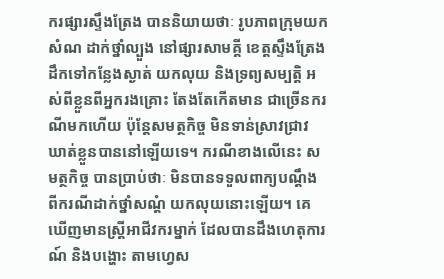ករផ្សារស្ទឹងត្រែង បាននិយាយថាៈ រូបភាពក្រុមយកសំណ ដាក់ថ្នាំល្បួង នៅផ្សារសាមគ្គី ខេត្តស្ទឹងត្រែង ដឹកទៅកន្លែងស្ងាត់ យកលុយ និងទ្រព្យសម្បត្តិ អស់ពីខ្លួនពីអ្នករងគ្រោះ តែងតែកើតមាន ជាច្រើនករណីមកហើយ ប៉ុន្តែសមត្ថកិច្ច មិនទាន់ស្រាវជ្រាវ ឃាត់ខ្លួនបាននៅឡើយទេ។ ករណីខាងលើនេះ សមត្ថកិច្ច បានប្រាប់ថាៈ មិនបានទទួលពាក្យបណ្ដឹង ពីករណីដាក់ថ្នាំសណ្ដំ យកលុយនោះឡើយ។ គេឃើញមានស្ត្រីអាជីវករម្នាក់ ដែលបានដឹងហេតុការណ៍ និងបង្ហោះ តាមហ្វេស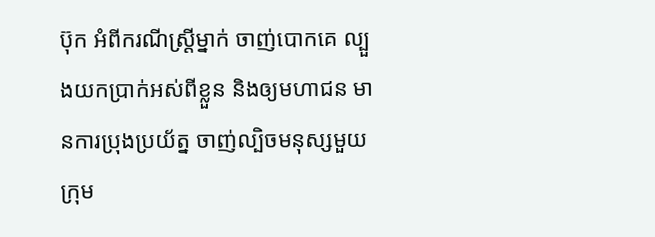ប៊ុក អំពីករណីស្ត្រីម្នាក់ ចាញ់បោកគេ ល្បួងយកប្រាក់អស់ពីខ្លួន និងឲ្យមហាជន មានការប្រុងប្រយ័ត្ន ចាញ់ល្បិចមនុស្សមួយក្រុម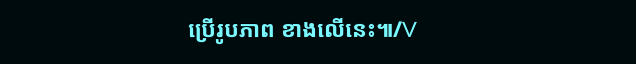ប្រើរូបភាព ខាងលើនេះ៕/V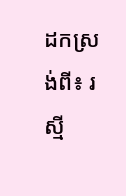ដកស្រង់ពី៖ រស្មី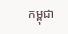កម្ពុជា